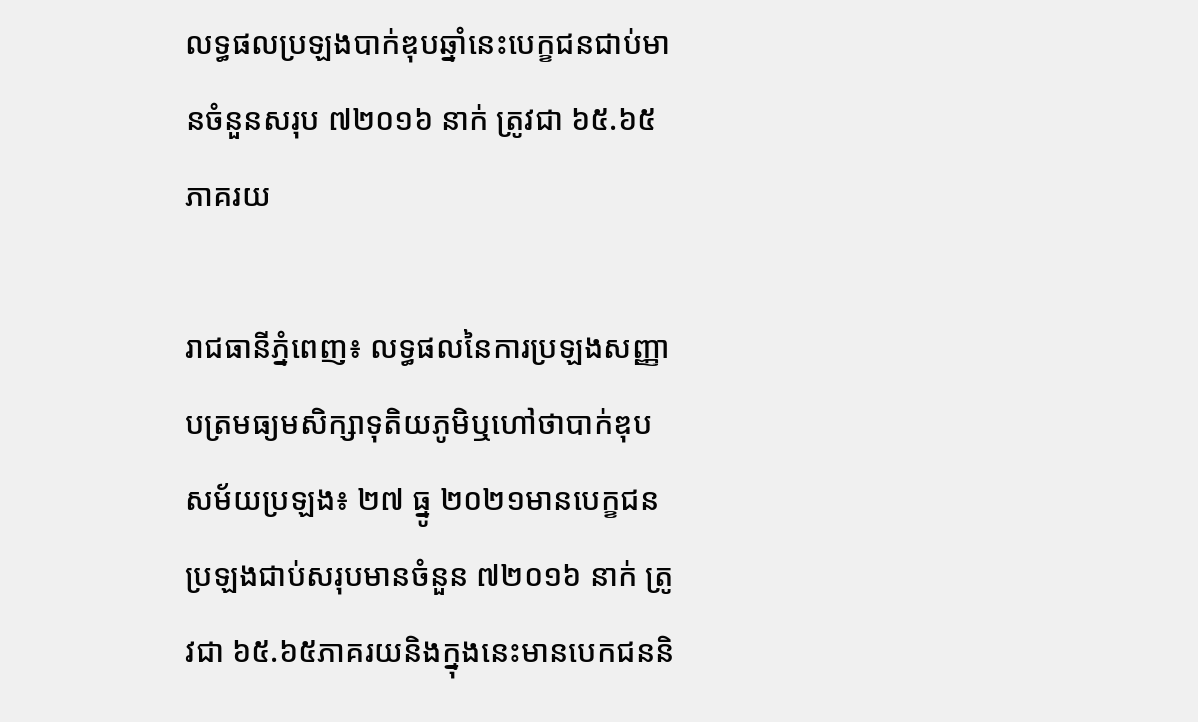លទ្ធផលប្រឡងបាក់ឌុបឆ្នាំនេះបេក្ខជនជាប់មានចំនួនសរុប ៧២០១៦ នាក់ ត្រូវជា ៦៥.៦៥ភាគរយ

រាជធានីភ្នំពេញ៖ លទ្ធផលនៃការប្រឡងសញ្ញាបត្រមធ្យមសិក្សាទុតិយភូមិឬហៅថាបាក់ឌុប សម័យប្រឡង៖ ២៧ ធ្នូ ២០២១មានបេក្ខជនប្រឡងជាប់សរុបមានចំនួន ៧២០១៦ នាក់ ត្រូវជា ៦៥.៦៥ភាគរយនិងក្នុងនេះមានបេកជននិ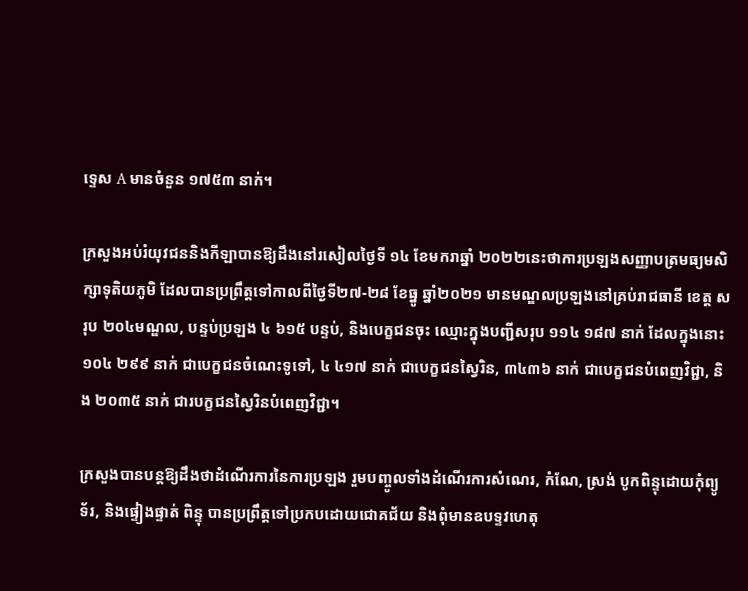ទ្ទេស A មានចំនួន ១៧៥៣ នាក់។

ក្រសួងអប់រំយុវជននិងកីឡាបានឱ្យដឹងនៅរសៀលថ្ងៃទី ១៤ ខែមករាឆ្នាំ ២០២២នេះថាការប្រឡងសញ្ញាបត្រមធ្យមសិក្សាទុតិយភូមិ ដែលបានប្រព្រឹត្តទៅកាលពីថ្ងៃទី២៧-២៨ ខែធ្នូ ឆ្នាំ២០២១ មានមណ្ឌលប្រឡងនៅគ្រប់រាជធានី ខេត្ត សរុប ២០៤មណ្ឌល, បន្ទប់ប្រឡង ៤ ៦១៥ បន្ទប់, និងបេក្ខជនចុះ ឈ្មោះក្នុងបញ្ជីសរុប ១១៤ ១៨៧ នាក់ ដែលក្នុងនោះ ១០៤ ២៩៩ នាក់ ជាបេក្ខជនចំណេះទូទៅ, ៤ ៤១៧ នាក់ ជាបេក្ខជនស្វៃរិន, ៣៤៣៦ នាក់ ជាបេក្ខជនបំពេញវិជ្ជា, និង ២០៣៥ នាក់ ជារបក្ខជនស្វៃរិនបំពេញវិជ្ជា។

ក្រសួងបានបន្តឱ្យដឹងថាដំណើរការនៃការប្រឡង រួមបញ្ចូលទាំងដំណើរការសំណេរ, កំណែ, ស្រង់ បូកពិន្ទុដោយកុំព្យូទ័រ, និងផ្ទៀងផ្ទាត់ ពិន្ទុ បានប្រព្រឹត្តទៅប្រកបដោយជោគជ័យ និងពុំមានឧបទ្ទវហេតុ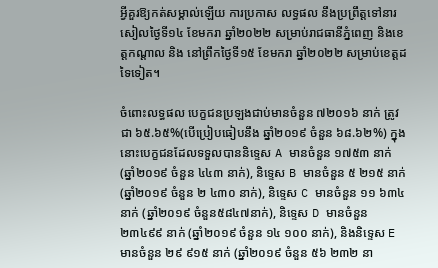អ្វីគួរឱ្យកត់សម្គាល់ឡើយ ការប្រកាស លទ្ធផល នឹងប្រព្រឹត្តទៅនារសៀលថ្ងៃទី១៤ ខែមករា ឆ្នាំ២០២២ សម្រាប់រាជធានីភ្នំពេញ និងខេត្តកណ្តាល និង នៅព្រឹកថ្ងៃទី១៥ ខែមករា ឆ្នាំ២០២២ សម្រាប់ខេត្តដទៃទៀត។

ចំពោះលទ្ធផល បេក្ខជនប្រឡងជាប់មានចំនួន ៧២០១៦ នាក់ ត្រូវជា ៦៥.៦៥%(បើប្រៀបធៀបនឹង ឆ្នាំ២០១៩ ចំនួន ៦៨.៦២%) ក្នុងនោះបេក្ខជនដែលទទួលបាននិទ្ទេស A មានចំនួន ១៧៥៣ នាក់ (ឆ្នាំ២០១៩ ចំនួន ៤៤៣ នាក់), និទ្ទេស B មានចំនួន ៥ ២១៥ នាក់ (ឆ្នាំ២០១៩ ចំនួន ២ ៤៣០ នាក់), និទ្ទេស C មានចំនួន ១១ ៦៣៤ នាក់ (ឆ្នាំ២០១៩ ចំនួន៥៨៤៧នាក់), និទ្ទេស D មានចំនួន ២៣៤៩៩ នាក់ (ឆ្នាំ២០១៩ ចំនួន ១៤ ១០០ នាក់), និងនិទ្ទេស E មានចំនួន ២៩ ៩១៥ នាក់ (ឆ្នាំ២០១៩ ចំនួន ៥៦ ២៣២ នា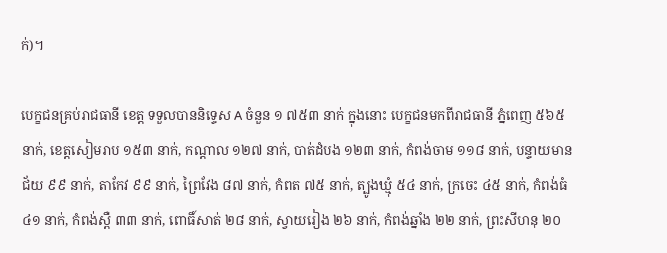ក់)។

បេក្ខជនគ្រប់រាជធានី ខេត្ត ទទួលបាននិទ្ទេស A ចំនួន ១ ៧៥៣ នាក់ ក្នុងនោះ បេក្ខជនមកពីរាជធានី ភ្នំពេញ ៥៦៥ នាក់, ខេត្តសៀមរាប ១៥៣ នាក់, កណ្តាល ១២៧ នាក់, បាត់ដំបង ១២៣ នាក់, កំពង់ចាម ១១៨ នាក់, បន្ទាយមានជ័យ ៩៩ នាក់, តាកែវ ៩៩ នាក់, ព្រៃវែង ៨៧ នាក់, កំពត ៧៥ នាក់, ត្បូងឃ្មុំ ៥៤ នាក់, ក្រចេះ ៤៥ នាក់, កំពង់ធំ ៤១ នាក់, កំពង់ស្ពឺ ៣៣ នាក់, ពោធិ៍សាត់ ២៨ នាក់, ស្វាយរៀង ២៦ នាក់, កំពង់ឆ្នាំង ២២ នាក់, ព្រះសីហនុ ២០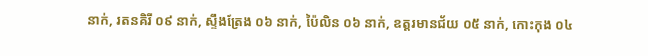នាក់, រតនគិរី ០៩ នាក់, ស្ទឹងត្រែង ០៦ នាក់, ប៉ៃលិន ០៦ នាក់, ឧត្តរមានជ័យ ០៥ នាក់, កោះកុង ០៤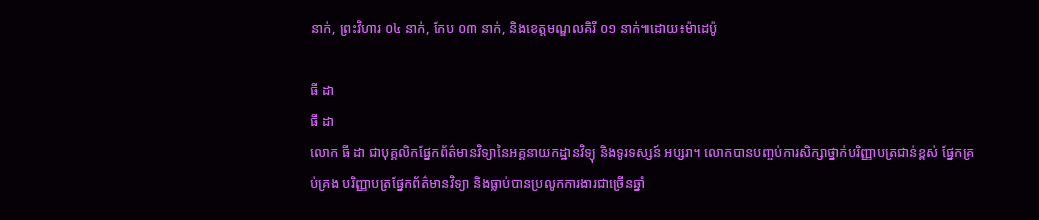នាក់, ព្រះវិហារ ០៤ នាក់, កែប ០៣ នាក់, និងខេត្តមណ្ឌលគិរី ០១ នាក់៕ដោយ៖ម៉ាដេប៉ូ

ធី ដា
ធី ដា
លោក ធី ដា ជាបុគ្គលិកផ្នែកព័ត៌មានវិទ្យានៃអគ្គនាយកដ្ឋានវិទ្យុ និងទូរទស្សន៍ អប្សរា។ លោកបានបញ្ចប់ការសិក្សាថ្នាក់បរិញ្ញាបត្រជាន់ខ្ពស់ ផ្នែកគ្រប់គ្រង បរិញ្ញាបត្រផ្នែកព័ត៌មានវិទ្យា និងធ្លាប់បានប្រលូកការងារជាច្រើនឆ្នាំ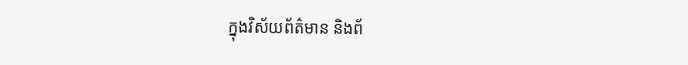ក្នុងវិស័យព័ត៌មាន និងព័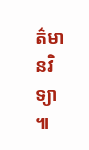ត៌មានវិទ្យា ៕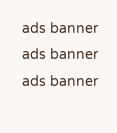ads banner
ads banner
ads banner